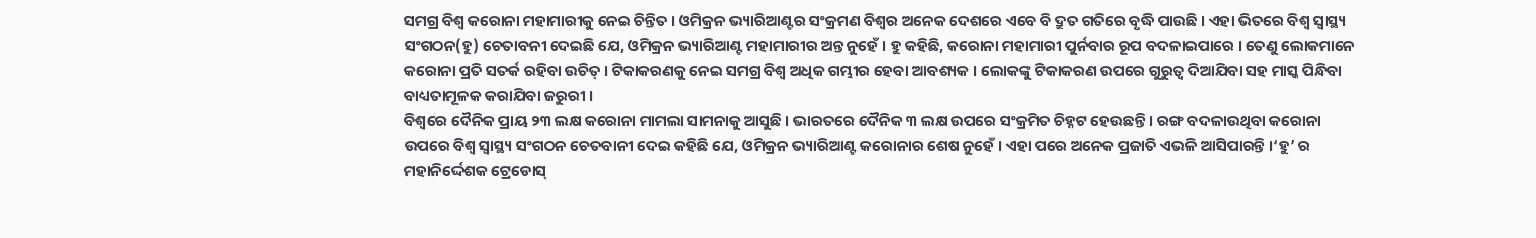ସମଗ୍ର ବିଶ୍ୱ କରୋନା ମହାମାରୀକୁ ନେଇ ଚିନ୍ତିତ । ଓମିକ୍ରନ ଭ୍ୟାରିଆଣ୍ଟର ସଂକ୍ରମଣ ବିଶ୍ୱର ଅନେକ ଦେଶରେ ଏବେ ବି ଦ୍ରୁତ ଗତିରେ ବୃଦ୍ଧି ପାଉଛି । ଏହା ଭିତରେ ବିଶ୍ବ ସ୍ୱାସ୍ଥ୍ୟ ସଂଗଠନ(ହୁ) ଚେତାବନୀ ଦେଇଛି ଯେ, ଓମିକ୍ରନ ଭ୍ୟାରିଆଣ୍ଟ ମହାମାରୀର ଅନ୍ତ ନୁହେଁ । ହୁ କହିଛି, କରୋନା ମହାମାରୀ ପୁର୍ନବାର ରୂପ ବଦଳାଇପାରେ । ତେଣୁ ଲୋକମାନେ କରୋନା ପ୍ରତି ସତର୍କ ରହିବା ଉଚିତ୍ । ଟିକାକରଣକୁ ନେଇ ସମଗ୍ର ବିଶ୍ୱ ଅଧିକ ଗମ୍ଭୀର ହେବା ଆବଶ୍ୟକ । ଲୋକଙ୍କୁ ଟିକାକରଣ ଉପରେ ଗୁରୁତ୍ୱ ଦିଆଯିବା ସହ ମାସ୍କ ପିନ୍ଧିବା ବାଧ୍ୟତାମୂଳକ କରାଯିବା ଜରୁରୀ ।
ବିଶ୍ୱରେ ଦୈନିକ ପ୍ରାୟ ୨୩ ଲକ୍ଷ କରୋନା ମାମଲା ସାମନାକୁ ଆସୁଛି । ଭାରତରେ ଦୈନିକ ୩ ଲକ୍ଷ ଉପରେ ସଂକ୍ରମିତ ଚିହ୍ନଟ ହେଉଛନ୍ତି । ରଙ୍ଗ ବଦଳାଉଥିବା କରୋନା ଉପରେ ବିଶ୍ୱ ସ୍ୱାସ୍ଥ୍ୟ ସଂଗଠନ ଚେତବାନୀ ଦେଇ କହିଛି ଯେ, ଓମିକ୍ରନ ଭ୍ୟାରିଆଣ୍ଟ କରୋନାର ଶେଷ ନୁହେଁ । ଏହା ପରେ ଅନେକ ପ୍ରଜାତି ଏଭଳି ଆସିପାରନ୍ତି ।‘ହୁ’ ର ମହାନିର୍ଦ୍ଦେଶକ ଟ୍ରେଡୋସ୍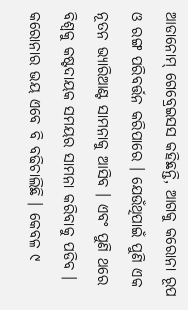ଆଡାନୋମ୍ ଗେବ୍ରେଇସସ କହିଛନ୍ତି, ଆଗକୁ କରୋନା ରୂପ ଓ ରଙ୍ଗ ପରିବର୍ତ୍ତନ କରିପାରେ । ଯେଉଁଥିପାଇଁ ପୁଣି ଏକ ନୂତନ ଭ୍ୟାରିଆଣ୍ଟ ସାମନାକୁ ଆସିବ । ଏବଂ ପୁଣି ଥରେ ବିଶ୍ୱକୁ କଷ୍ଟଦାୟକ ସମୟର ସାମନା କରିବାକୁ ପଡିବ ।
କରୋନାର ଭୟ ଏବେ ବି ବଢିଚାଲିଛି । କେବଳ ୯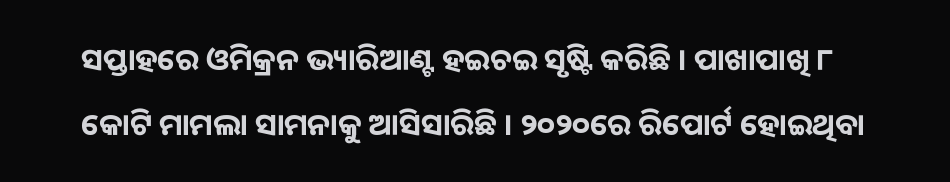ସପ୍ତାହରେ ଓମିକ୍ରନ ଭ୍ୟାରିଆଣ୍ଟ ହଇଚଇ ସୃଷ୍ଟି କରିଛି । ପାଖାପାଖି ୮ କୋଟି ମାମଲା ସାମନାକୁ ଆସିସାରିଛି । ୨୦୨୦ରେ ରିପୋର୍ଟ ହୋଇଥିବା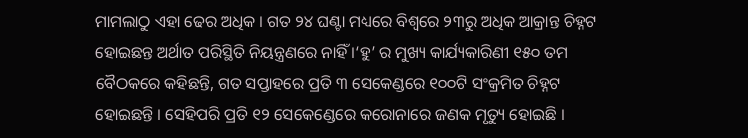ମାମଲାଠୁ ଏହା ଢେର ଅଧିକ । ଗତ ୨୪ ଘଣ୍ଟା ମଧ୍ୟରେ ବିଶ୍ୱରେ ୨୩ରୁ ଅଧିକ ଆକ୍ରାନ୍ତ ଚିହ୍ନଟ ହୋଇଛନ୍ତ ଅର୍ଥାତ ପରିସ୍ଥିତି ନିୟନ୍ତ୍ରଣରେ ନାହିଁ ।‘ହୁ’ ର ମୁଖ୍ୟ କାର୍ଯ୍ୟକାରିଣୀ ୧୫୦ ତମ ବୈଠକରେ କହିଛନ୍ତି, ଗତ ସପ୍ତାହରେ ପ୍ରତି ୩ ସେକେଣ୍ଡରେ ୧୦୦ଟି ସଂକ୍ରମିତ ଚିହ୍ନଟ ହୋଇଛନ୍ତି । ସେହିପରି ପ୍ରତି ୧୨ ସେକେଣ୍ଡେରେ କରୋନାରେ ଜଣକ ମୃତ୍ୟୁ ହୋଇଛି ।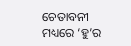ଚେତାବନୀ ମଧ୍ୟରେ ‘ହୁ’ର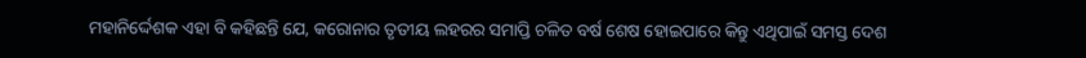ମହାନିର୍ଦ୍ଦେଶକ ଏହା ବି କହିଛନ୍ତି ଯେ, କରୋନାର ତୃତୀୟ ଲହରର ସମାପ୍ତି ଚଳିତ ବର୍ଷ ଶେଷ ହୋଇପାରେ କିନ୍ତୁ ଏଥିପାଇଁ ସମସ୍ତ ଦେଶ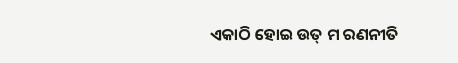ଏକାଠି ହୋଇ ଉତ୍ ମ ରଣନୀତି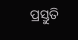ପ୍ରସ୍ତୁତି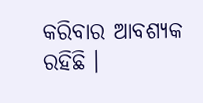କରିବାର ଆବଶ୍ୟକ ରହିଛି ।